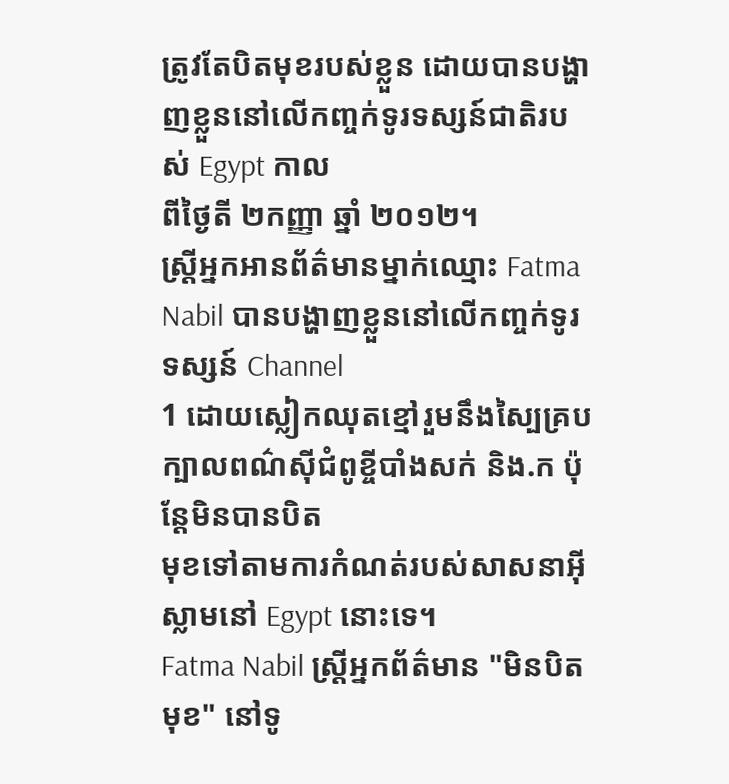ត្រូវតែបិតមុខរបស់ខ្លួន ដោយបានបង្ហាញខ្លួននៅលើកញ្ចក់ទូរទស្សន៍ជាតិរបស់ Egypt កាល
ពីថ្ងៃតី ២កញ្ញា ឆ្នាំ ២០១២។
ស្ដ្រីអ្នកអានព័ត៌មានម្នាក់ឈ្មោះ Fatma Nabil បានបង្ហាញខ្លួននៅលើកញ្ចក់ទូរទស្សន៍ Channel
1 ដោយស្លៀកឈុតខ្មៅរួមនឹងស្បៃគ្របក្បាលពណ៌ស៊ីជំពូខ្ចីបាំងសក់ និង.ក ប៉ុន្ដែមិនបានបិត
មុខទៅតាមការកំណត់របស់សាសនាអ៊ីស្លាមនៅ Egypt នោះទេ។
Fatma Nabil ស្ដ្រីអ្នកព័ត៌មាន "មិនបិតមុខ" នៅទូ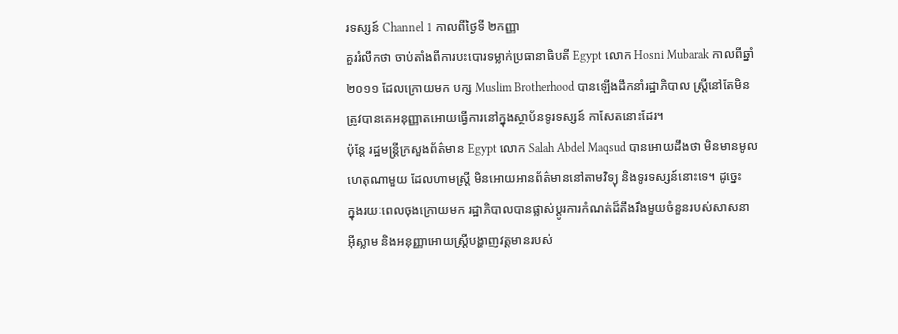រទស្សន៍ Channel 1 កាលពីថ្ងៃទី ២កញ្ញា
គួររំលឹកថា ចាប់តាំងពីការបះបោរទម្លាក់ប្រធានាធិបតី Egypt លោក Hosni Mubarak កាលពីឆ្នាំ
២០១១ ដែលក្រោយមក បក្ស Muslim Brotherhood បានឡើងដឹកនាំរដ្ឋាភិបាល ស្ដ្រីនៅតែមិន
ត្រូវបានគេអនុញ្ញាតអោយធ្វើការនៅក្នុងស្ថាប័នទូរទស្សន៍ កាសែតនោះដែរ។
ប៉ុន្ដែ រដ្ឋមន្ដ្រីក្រសួងព័ត៌មាន Egypt លោក Salah Abdel Maqsud បានអោយដឹងថា មិនមានមូល
ហេតុណាមួយ ដែលហាមស្ដ្រី មិនអោយអានព័ត៌មាននៅតាមវិទ្យុ និងទូរទស្សន៍នោះទេ។ ដូច្នេះ
ក្នុងរយៈពេលចុងក្រោយមក រដ្ឋាភិបាលបានផ្លាស់ប្ដូរការកំណត់ដ៏តឹងរឹងមួយចំនួនរបស់សាសនា
អ៊ីស្លាម និងអនុញ្ញាអោយស្ដ្រីបង្ហាញវត្ដមានរបស់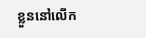ខ្លួននៅលើក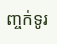ញ្ចក់ទូរ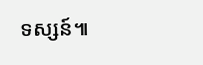ទស្សន៍៕